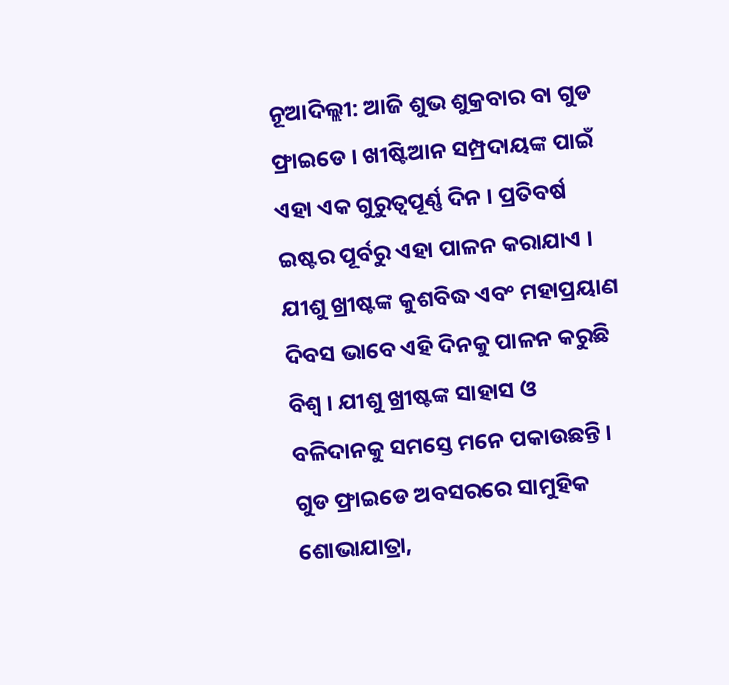ନୂଆଦିଲ୍ଲୀ: ଆଜି ଶୁଭ ଶୁକ୍ରବାର ବା ଗୁଡ ଫ୍ରାଇଡେ । ଖୀଷ୍ଟିଆନ ସମ୍ପ୍ରଦାୟଙ୍କ ପାଇଁ ଏହା ଏକ ଗୁରୁତ୍ବପୂର୍ଣ୍ଣ ଦିନ । ପ୍ରତିବର୍ଷ ଇଷ୍ଟର ପୂର୍ବରୁ ଏହା ପାଳନ କରାଯାଏ । ଯୀଶୁ ଖ୍ରୀଷ୍ଟଙ୍କ କୁଶବିଦ୍ଧ ଏବଂ ମହାପ୍ରୟାଣ ଦିବସ ଭାବେ ଏହି ଦିନକୁ ପାଳନ କରୁଛି ବିଶ୍ବ । ଯୀଶୁ ଖ୍ରୀଷ୍ଟଙ୍କ ସାହାସ ଓ ବଳିଦାନକୁ ସମସ୍ତେ ମନେ ପକାଉଛନ୍ତି । ଗୁଡ ଫ୍ରାଇଡେ ଅବସରରେ ସାମୁହିକ ଶୋଭାଯାତ୍ରା,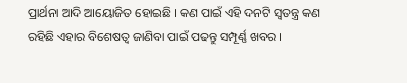ପ୍ରାର୍ଥନା ଆଦି ଆୟୋଜିତ ହୋଇଛି । କଣ ପାଇଁ ଏହି ଦନଟି ସ୍ବତନ୍ତ୍ର କଣ ରହିଛି ଏହାର ବିଶେଷତ୍ବ ଜାଣିବା ପାଇଁ ପଢନ୍ତୁ ସମ୍ପୂର୍ଣ୍ଣ ଖବର ।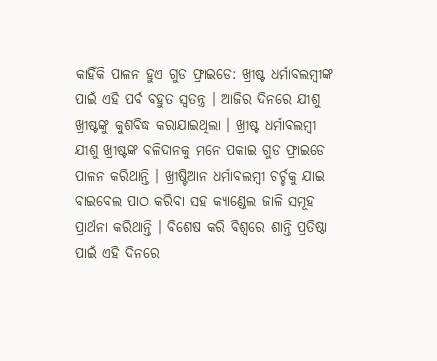କାହିଁକି ପାଳନ ହୁଏ ଗୁଡ ଫ୍ରାଇଡେ: ଖ୍ରୀଷ୍ଟ ଧର୍ମାବଲମ୍ବୀଙ୍କ ପାଇଁ ଏହି ପର୍ବ ବହୁତ ସ୍ବତନ୍ତ୍ର । ଆଜିର ଦିନରେ ଯୀଶୁ ଖ୍ରୀଷ୍ଟଙ୍କୁ କୁଶବିଦ୍ଧ କରାଯାଇଥିଲା । ଖ୍ରୀଷ୍ଟ ଧର୍ମାବଲମ୍ବୀ ଯୀଶୁ ଖ୍ରୀଷ୍ଟଙ୍କ ବଳିଦାନକୁ ମନେ ପକାଇ ଗୁଡ ଫ୍ରାଇଡେ ପାଳନ କରିଥାନ୍ତି । ଖ୍ରୀଷ୍ଟିଆନ ଧର୍ମାବଲମ୍ବୀ ଚର୍ଚ୍ଚକୁ ଯାଇ ବାଇବେଲ ପାଠ କରିବା ସହ କ୍ୟାଣ୍ଡେଲ ଜାଳି ସମୂହ ପ୍ରାର୍ଥନା କରିଥାନ୍ତି । ବିଶେଷ କରି ବିଶ୍ବରେ ଶାନ୍ତି ପ୍ରତିଷ୍ଠା ପାଇଁ ଏହି ଦିନରେ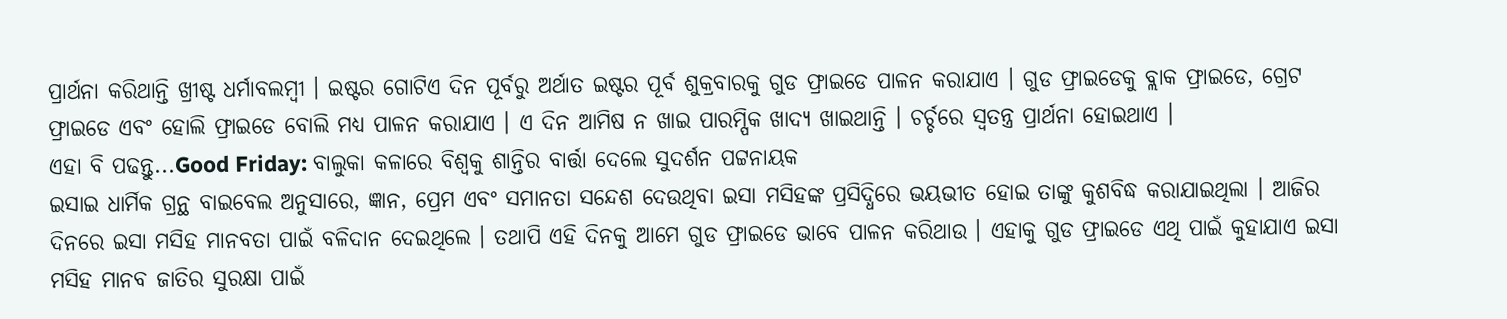ପ୍ରାର୍ଥନା କରିଥାନ୍ତି ଖ୍ରୀଷ୍ଟ ଧର୍ମାବଲମ୍ବୀ । ଇଷ୍ଟର ଗୋଟିଏ ଦିନ ପୂର୍ବରୁ ଅର୍ଥାତ ଇଷ୍ଟର ପୂର୍ବ ଶୁକ୍ରବାରକୁ ଗୁଡ ଫ୍ରାଇଡେ ପାଳନ କରାଯାଏ । ଗୁଡ ଫ୍ରାଇଡେକୁ ବ୍ଲାକ ଫ୍ରାଇଡେ, ଗ୍ରେଟ ଫ୍ରାଇଡେ ଏବଂ ହୋଲି ଫ୍ରାଇଡେ ବୋଲି ମଧ୍ୟ ପାଳନ କରାଯାଏ । ଏ ଦିନ ଆମିଷ ନ ଖାଇ ପାରମ୍ପିକ ଖାଦ୍ୟ ଖାଇଥାନ୍ତି । ଚର୍ଚ୍ଚରେ ସ୍ବତନ୍ତ୍ର ପ୍ରାର୍ଥନା ହୋଇଥାଏ ।
ଏହା ବି ପଢନ୍ତୁ...Good Friday: ବାଲୁକା କଳାରେ ବିଶ୍ବକୁ ଶାନ୍ତିର ବାର୍ତ୍ତା ଦେଲେ ସୁଦର୍ଶନ ପଟ୍ଟନାୟକ
ଇସାଇ ଧାର୍ମିକ ଗ୍ରନ୍ଥ ବାଇବେଲ ଅନୁସାରେ, ଜ୍ଞାନ, ପ୍ରେମ ଏବଂ ସମାନତା ସନ୍ଦେଶ ଦେଉଥିବା ଇସା ମସିହଙ୍କ ପ୍ରସିଦ୍ଧିରେ ଭୟଭୀତ ହୋଇ ତାଙ୍କୁ କୁଶବିଦ୍ଧ କରାଯାଇଥିଲା । ଆଜିର ଦିନରେ ଇସା ମସିହ ମାନବତା ପାଇଁ ବଳିଦାନ ଦେଇଥିଲେ । ତଥାପି ଏହି ଦିନକୁ ଆମେ ଗୁଡ ଫ୍ରାଇଡେ ଭାବେ ପାଳନ କରିଥାଉ । ଏହାକୁ ଗୁଡ ଫ୍ରାଇଡେ ଏଥି ପାଇଁ କୁହାଯାଏ ଇସା ମସିହ ମାନବ ଜାତିର ସୁରକ୍ଷା ପାଇଁ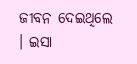ଜୀବନ ଦେଇଥିଲେ । ଇସା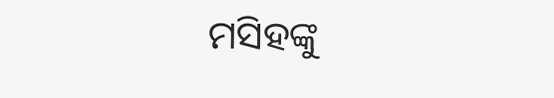ମସିହଙ୍କୁ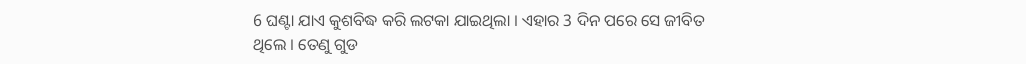6 ଘଣ୍ଟା ଯାଏ କୁଶବିଦ୍ଧ କରି ଲଟକା ଯାଇଥିଲା । ଏହାର 3 ଦିନ ପରେ ସେ ଜୀବିତ ଥିଲେ । ତେଣୁ ଗୁଡ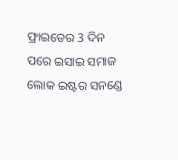ଫ୍ରାଇଡେର 3 ଦିନ ପରେ ଇସାଇ ସମାଜ ଲୋକ ଇଷ୍ଟର ସନଣ୍ଡେ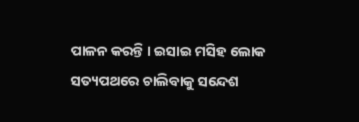ପାଳନ କରନ୍ତି । ଇସାଇ ମସିହ ଲୋକ ସତ୍ୟପଥରେ ଚାଲିବାକୁ ସନ୍ଦେଶ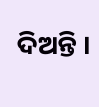ଦିଅନ୍ତି ।